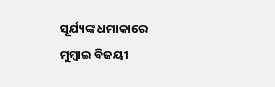ସୂର୍ଯ୍ୟଙ୍କ ଧମାକାରେ ମୁମ୍ବାଇ ବିଜୟୀ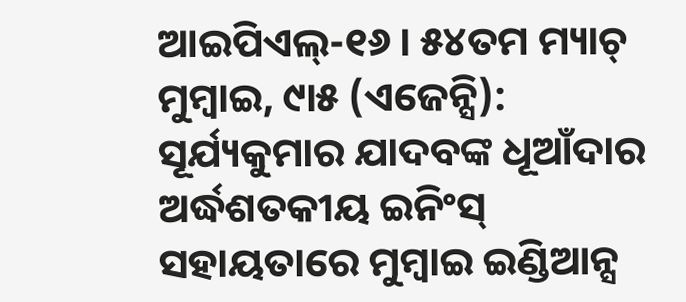ଆଇପିଏଲ୍-୧୬ । ୫୪ତମ ମ୍ୟାଚ୍
ମୁମ୍ବାଇ, ୯ା୫ (ଏଜେନ୍ସି): ସୂର୍ଯ୍ୟକୁମାର ଯାଦବଙ୍କ ଧୂଆଁଦାର ଅର୍ଦ୍ଧଶତକୀୟ ଇନିଂସ୍ ସହାୟତାରେ ମୁମ୍ବାଇ ଇଣ୍ଡିଆନ୍ସ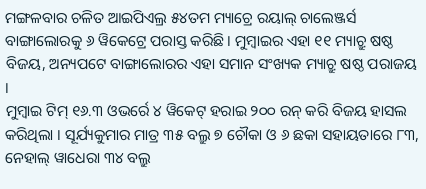ମଙ୍ଗଳବାର ଚଳିତ ଆଇପିଏଲ୍ର ୫୪ତମ ମ୍ୟାଚ୍ରେ ରୟାଲ୍ ଚାଲେଞ୍ଜର୍ସ ବାଙ୍ଗାଲୋରକୁ ୬ ୱିକେଟ୍ରେ ପରାସ୍ତ କରିଛି । ମୁମ୍ବାଇର ଏହା ୧୧ ମ୍ୟାଚ୍ରୁ ଷଷ୍ଠ ବିଜୟ, ଅନ୍ୟପଟେ ବାଙ୍ଗାଲୋରର ଏହା ସମାନ ସଂଖ୍ୟକ ମ୍ୟାଚ୍ରୁ ଷଷ୍ଠ ପରାଜୟ ।
ମୁମ୍ବାଇ ଟିମ୍ ୧୬.୩ ଓଭର୍ରେ ୪ ୱିକେଟ୍ ହରାଇ ୨୦୦ ରନ୍ କରି ବିଜୟ ହାସଲ କରିଥିଲା । ସୂର୍ଯ୍ୟକୁମାର ମାତ୍ର ୩୫ ବଲ୍ରୁ ୭ ଚୌକା ଓ ୬ ଛକା ସହାୟତାରେ ୮୩, ନେହାଲ୍ ୱାଧେରା ୩୪ ବଲ୍ରୁ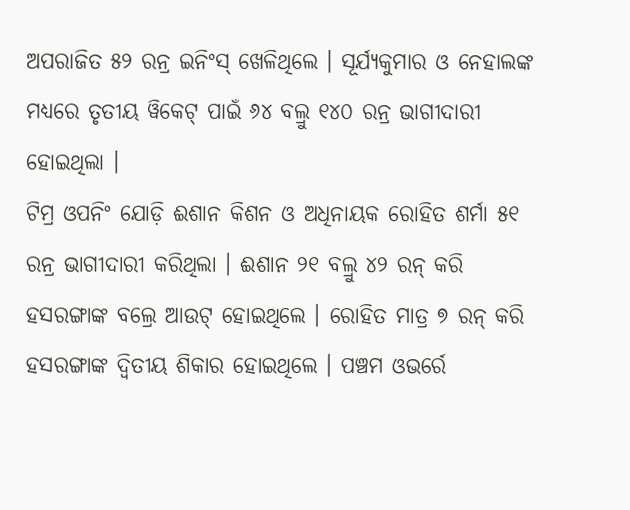ଅପରାଜିତ ୫୨ ରନ୍ର ଇନିଂସ୍ ଖେଳିଥିଲେ । ସୂର୍ଯ୍ୟକୁମାର ଓ ନେହାଲଙ୍କ ମଧ୍ୟରେ ତୃତୀୟ ୱିକେଟ୍ ପାଇଁ ୬୪ ବଲ୍ରୁ ୧୪୦ ରନ୍ର ଭାଗୀଦାରୀ ହୋଇଥିଲା ।
ଟିମ୍ର ଓପନିଂ ଯୋଡ଼ି ଈଶାନ କିଶନ ଓ ଅଧିନାୟକ ରୋହିତ ଶର୍ମା ୫୧ ରନ୍ର ଭାଗୀଦାରୀ କରିଥିଲା । ଈଶାନ ୨୧ ବଲ୍ରୁ ୪୨ ରନ୍ କରି ହସରଙ୍ଗାଙ୍କ ବଲ୍ରେ ଆଉଟ୍ ହୋଇଥିଲେ । ରୋହିତ ମାତ୍ର ୭ ରନ୍ କରି ହସରଙ୍ଗାଙ୍କ ଦ୍ୱିତୀୟ ଶିକାର ହୋଇଥିଲେ । ପଞ୍ଚମ ଓଭର୍ରେ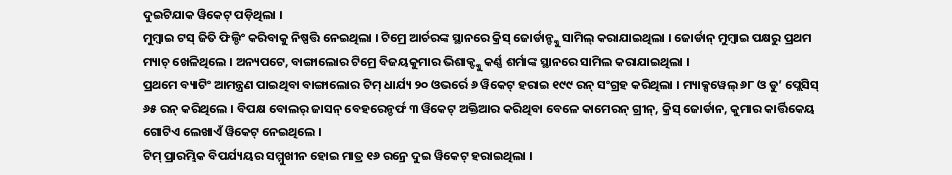ଦୁଇଟିଯାକ ୱିକେଟ୍ ପଡ଼ିଥିଲା ।
ମୁମ୍ବାଇ ଟସ୍ ଜିତି ଫିଲ୍ଡିଂ କରିବାକୁ ନିଷ୍ପତ୍ତି ନେଇଥିଲା । ଟିମ୍ରେ ଆର୍ଚରଙ୍କ ସ୍ଥାନରେ କ୍ରିସ୍ ଜୋର୍ଡାନ୍ଙ୍କୁ ସାମିଲ୍ କରାଯାଇଥିଲା । ଜୋର୍ଡାନ୍ ମୁମ୍ବାଇ ପକ୍ଷରୁ ପ୍ରଥମ ମ୍ୟାଚ୍ ଖେଳିଥିଲେ । ଅନ୍ୟପଟେ, ବାଙ୍ଗାଲୋର ଟିମ୍ରେ ବିଜୟକୁମାର ଭିଶାକ୍ଙ୍କୁ କର୍ଣ୍ଣ ଶର୍ମାଙ୍କ ସ୍ଥାନରେ ସାମିଲ କରାଯାଇଥିଲା ।
ପ୍ରଥମେ ବ୍ୟାଟିଂ ଆମନ୍ତ୍ରଣ ପାଇଥିବା ବାଙ୍ଗାଲୋର ଟିମ୍ ଧାର୍ଯ୍ୟ ୨୦ ଓଭର୍ରେ ୬ ୱିକେଟ୍ ହରାଇ ୧୯୯ ରନ୍ ସଂଗ୍ରହ କରିଥିଲା । ମ୍ୟାକ୍ସୱେଲ୍ ୬୮ ଓ ଡୁ’ ପ୍ଲେସିସ୍ ୬୫ ରନ୍ କରିଥିଲେ । ବିପକ୍ଷ ବୋଲର୍ ଜାସନ୍ ବେହରେନ୍ଡର୍ଫ ୩ ୱିକେଟ୍ ଅକ୍ତିଆର କରିଥିବା ବେଳେ କାମେରନ୍ ଗ୍ରୀନ୍, କ୍ରିସ୍ ଜୋର୍ଡାନ, କୁମାର କାର୍ତ୍ତିକେୟ ଗୋଟିଏ ଲେଖାଏଁ ୱିକେଟ୍ ନେଇଥିଲେ ।
ଟିମ୍ ପ୍ରାରମ୍ଭିକ ବିପର୍ଯ୍ୟୟର ସମ୍ମୁଖୀନ ହୋଇ ମାତ୍ର ୧୬ ରନ୍ରେ ଦୁଇ ୱିକେଟ୍ ହରାଇଥିଲା ।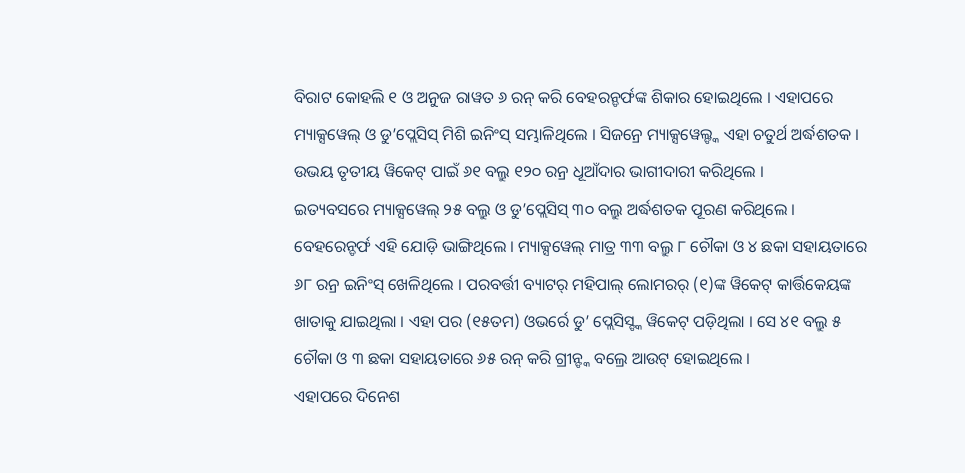ବିରାଟ କୋହଲି ୧ ଓ ଅନୁଜ ରାୱତ ୬ ରନ୍ କରି ବେହରନ୍ଡର୍ଫଙ୍କ ଶିକାର ହୋଇଥିଲେ । ଏହାପରେ ମ୍ୟାକ୍ସୱେଲ୍ ଓ ଡୁ’ପ୍ଲେସିସ୍ ମିଶି ଇନିଂସ୍ ସମ୍ଭାଳିଥିଲେ । ସିଜନ୍ରେ ମ୍ୟାକ୍ସୱେଲ୍ଙ୍କ ଏହା ଚତୁର୍ଥ ଅର୍ଦ୍ଧଶତକ । ଉଭୟ ତୃତୀୟ ୱିକେଟ୍ ପାଇଁ ୬୧ ବଲ୍ରୁ ୧୨୦ ରନ୍ର ଧୂଆଁଦାର ଭାଗୀଦାରୀ କରିଥିଲେ ।
ଇତ୍ୟବସରେ ମ୍ୟାକ୍ସୱେଲ୍ ୨୫ ବଲ୍ରୁ ଓ ଡୁ’ପ୍ଲେସିସ୍ ୩୦ ବଲ୍ରୁ ଅର୍ଦ୍ଧଶତକ ପୂରଣ କରିଥିଲେ । ବେହରେନ୍ଡର୍ଫ ଏହି ଯୋଡ଼ି ଭାଙ୍ଗିଥିଲେ । ମ୍ୟାକ୍ସୱେଲ୍ ମାତ୍ର ୩୩ ବଲ୍ରୁ ୮ ଚୌକା ଓ ୪ ଛକା ସହାୟତାରେ ୬୮ ରନ୍ର ଇନିଂସ୍ ଖେଳିଥିଲେ । ପରବର୍ତ୍ତୀ ବ୍ୟାଟର୍ ମହିପାଲ୍ ଲୋମରର୍ (୧)ଙ୍କ ୱିକେଟ୍ କାର୍ତ୍ତିକେୟଙ୍କ ଖାତାକୁ ଯାଇଥିଲା । ଏହା ପର (୧୫ତମ) ଓଭର୍ରେ ଡୁ’ ପ୍ଲେସିସ୍ଙ୍କ ୱିକେଟ୍ ପଡ଼ିଥିଲା । ସେ ୪୧ ବଲ୍ରୁ ୫ ଚୌକା ଓ ୩ ଛକା ସହାୟତାରେ ୬୫ ରନ୍ କରି ଗ୍ରୀନ୍ଙ୍କ ବଲ୍ରେ ଆଉଟ୍ ହୋଇଥିଲେ ।
ଏହାପରେ ଦିନେଶ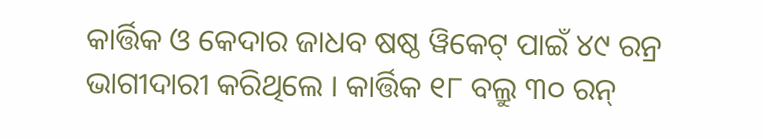କାର୍ତ୍ତିକ ଓ କେଦାର ଜାଧବ ଷଷ୍ଠ ୱିକେଟ୍ ପାଇଁ ୪୯ ରନ୍ର ଭାଗୀଦାରୀ କରିଥିଲେ । କାର୍ତ୍ତିକ ୧୮ ବଲ୍ରୁ ୩୦ ରନ୍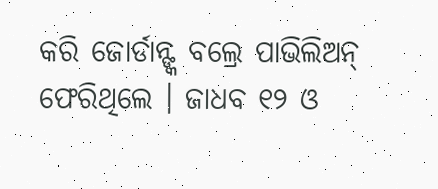କରି ଜୋର୍ଡାନ୍ଙ୍କ ବଲ୍ରେ ପାଭିଲିଅନ୍ ଫେରିଥିଲେ । ଜାଧବ ୧୨ ଓ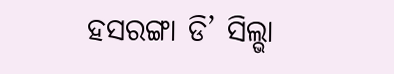ହସରଙ୍ଗା ଡି’ ସିଲ୍ଭା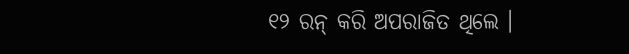୧୨ ରନ୍ କରି ଅପରାଜିତ ଥିଲେ ।